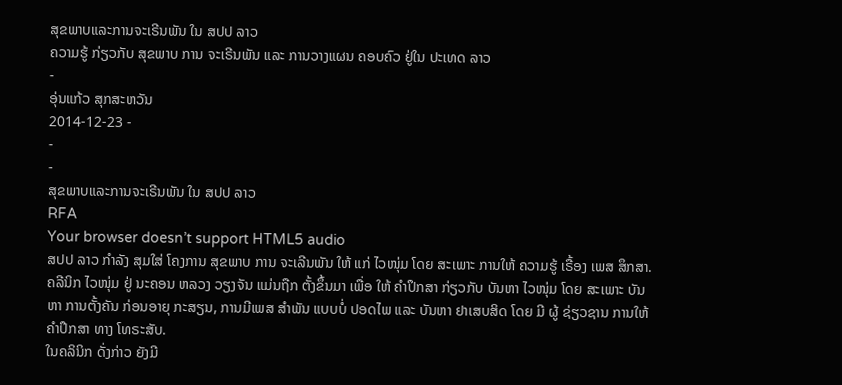ສຸຂພາບແລະການຈະເຣີນພັນ ໃນ ສປປ ລາວ
ຄວາມຮູ້ ກ່ຽວກັບ ສຸຂພາບ ການ ຈະເຣີນພັນ ແລະ ການວາງແຜນ ຄອບຄົວ ຢູ່ໃນ ປະເທດ ລາວ
-
ອຸ່ນແກ້ວ ສຸກສະຫວັນ
2014-12-23 -
-
-
ສຸຂພາບແລະການຈະເຣີນພັນ ໃນ ສປປ ລາວ
RFA
Your browser doesn’t support HTML5 audio
ສປປ ລາວ ກຳລັງ ສຸມໃສ່ ໂຄງການ ສຸຂພາບ ການ ຈະເລີນພັນ ໃຫ້ ແກ່ ໄວໜຸ່ມ ໂດຍ ສະເພາະ ການໃຫ້ ຄວາມຮູ້ ເຣື້ອງ ເພສ ສຶກສາ. ຄລີນິກ ໄວໜຸ່ມ ຢູ່ ນະຄອນ ຫລວງ ວຽງຈັນ ແມ່ນຖືກ ຕັ້ງຂຶ້ນມາ ເພື່ອ ໃຫ້ ຄຳປຶກສາ ກ່ຽວກັບ ບັນຫາ ໄວໜຸ່ມ ໂດຍ ສະເພາະ ບັນຫາ ການຕັ້ງຄັນ ກ່ອນອາຍຸ ກະສຽນ, ການມີເພສ ສຳພັນ ແບບບໍ່ ປອດໄພ ແລະ ບັນຫາ ຢາເສບສິດ ໂດຍ ມີ ຜູ້ ຊ່ຽວຊານ ການໃຫ້ ຄຳປຶກສາ ທາງ ໂທຣະສັບ.
ໃນຄລິນິກ ດັ່ງກ່າວ ຍັງມີ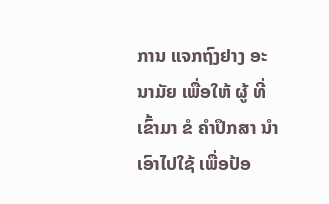ການ ແຈກຖົງຢາງ ອະນາມັຍ ເພື່ອໃຫ້ ຜູ້ ທີ່ເຂົ້າມາ ຂໍ ຄຳປຶກສາ ນຳ ເອົາໄປໃຊ້ ເພື່ອປ້ອ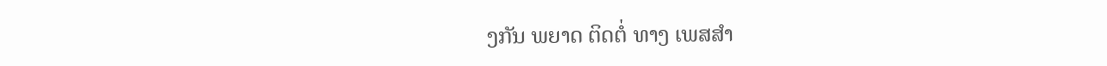ງກັນ ພຍາດ ຕິດຕໍ່ ທາງ ເພສສຳ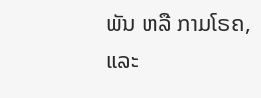ພັນ ຫລື ກາມໂຣຄ, ແລະ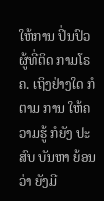ໃຫ້ການ ປິ່ນປົວ ຜູ້ທີ່ຕິດ ກາມໂຣຄ. ເຖິງຢ່າງໃດ ກໍຕາມ ການ ໃຫ້ຄວາມຮູ້ ກໍຍັງ ປະສົບ ບັນຫາ ຍ້ອນວ່າ ຍັງມີ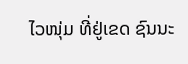ໄວໜຸ່ມ ທີ່ຢູ່ເຂດ ຊົນນະ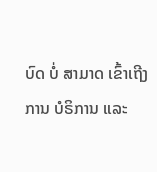ບົດ ບໍ່ ສາມາດ ເຂົ້າເຖີງ ການ ບໍຣິການ ແລະ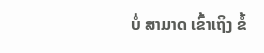ບໍ່ ສາມາດ ເຂົ້າເຖິງ ຂໍ້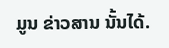ມູນ ຂ່າວສານ ນັ້ນໄດ້.